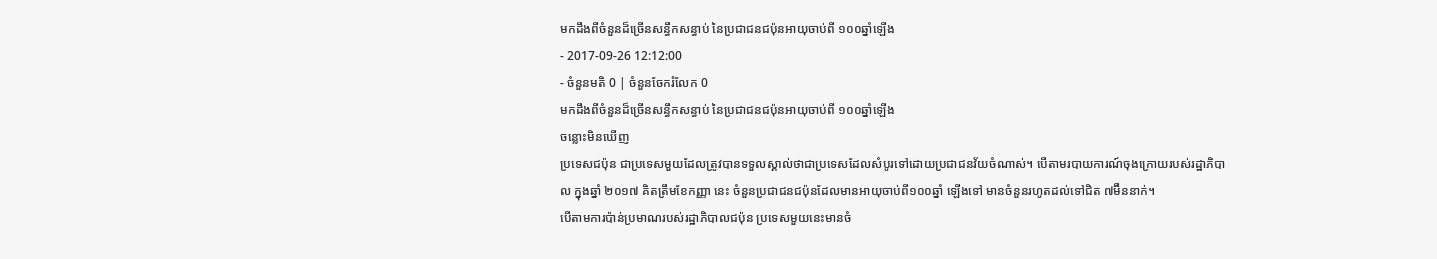មកដឹងពីចំនួនដ៏ច្រើនសន្ធឹកសន្ធាប់ នៃប្រជាជនជប៉ុនអាយុចាប់ពី ១០០ឆ្នាំឡើង
- 2017-09-26 12:12:00
- ចំនួនមតិ 0 | ចំនួនចែករំលែក 0
មកដឹងពីចំនួនដ៏ច្រើនសន្ធឹកសន្ធាប់ នៃប្រជាជនជប៉ុនអាយុចាប់ពី ១០០ឆ្នាំឡើង
ចន្លោះមិនឃើញ
ប្រទេសជប៉ុន ជាប្រទេសមួយដែលត្រូវបានទទួលស្គាល់ថាជាប្រទេសដែលសំបូរទៅដោយប្រជាជនវ័យចំណាស់។ បើតាមរបាយការណ៍ចុងក្រោយរបស់រដ្ឋាភិបាល ក្នុងឆ្នាំ ២០១៧ គិតត្រឹមខែកញ្ញា នេះ ចំនួនប្រជាជនជប៉ុនដែលមានអាយុចាប់ពី១០០ឆ្នាំ ឡើងទៅ មានចំនួនរហូតដល់ទៅជិត ៧ម៊ឺននាក់។
បើតាមការប៉ាន់ប្រមាណរបស់រដ្ឋាភិបាលជប៉ុន ប្រទេសមួយនេះមានចំ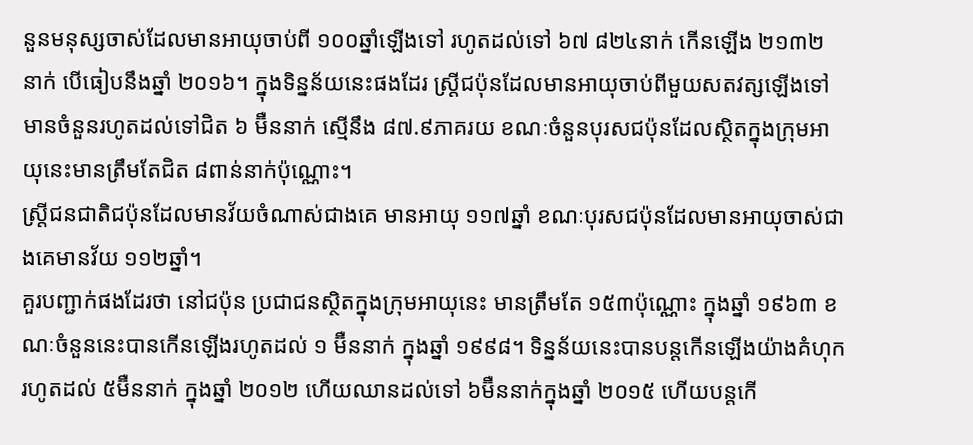នួនមនុស្សចាស់ដែលមានអាយុចាប់ពី ១០០ឆ្នាំឡើងទៅ រហូតដល់ទៅ ៦៧ ៨២៤នាក់ កើនឡើង ២១៣២ នាក់ បើធៀបនឹងឆ្នាំ ២០១៦។ ក្នុងទិន្នន័យនេះផងដែរ ស្ត្រីជប៉ុនដែលមានអាយុចាប់ពីមួយសតវត្សឡើងទៅ មានចំនួនរហូតដល់ទៅជិត ៦ ម៊ឺននាក់ ស្មើនឹង ៨៧.៩ភាគរយ ខណៈចំនួនបុរសជប៉ុនដែលស្ថិតក្នុងក្រុមអាយុនេះមានត្រឹមតែជិត ៨ពាន់នាក់ប៉ុណ្ណោះ។
ស្ត្រីជនជាតិជប៉ុនដែលមានវ័យចំណាស់ជាងគេ មានអាយុ ១១៧ឆ្នាំ ខណៈបុរសជប៉ុនដែលមានអាយុចាស់ជាងគេមានវ័យ ១១២ឆ្នាំ។
គួរបញ្ជាក់ផងដែរថា នៅជប៉ុន ប្រជាជនស្ថិតក្នុងក្រុមអាយុនេះ មានត្រឹមតែ ១៥៣ប៉ុណ្ណោះ ក្នុងឆ្នាំ ១៩៦៣ ខណៈចំនួននេះបានកើនឡើងរហូតដល់ ១ ម៊ឺននាក់ ក្នុងឆ្នាំ ១៩៩៨។ ទិន្នន័យនេះបានបន្តកើនឡើងយ៉ាងគំហុករហូតដល់ ៥ម៊ឺននាក់ ក្នុងឆ្នាំ ២០១២ ហើយឈានដល់ទៅ ៦ម៊ឺននាក់ក្នុងឆ្នាំ ២០១៥ ហើយបន្តកើ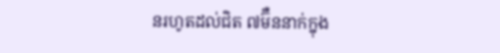នរហូតដល់ជិត ៧ម៊ឺននាក់ក្នុង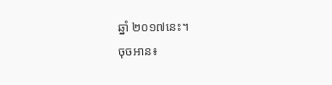ឆ្នាំ ២០១៧នេះ។
ចុចអាន៖